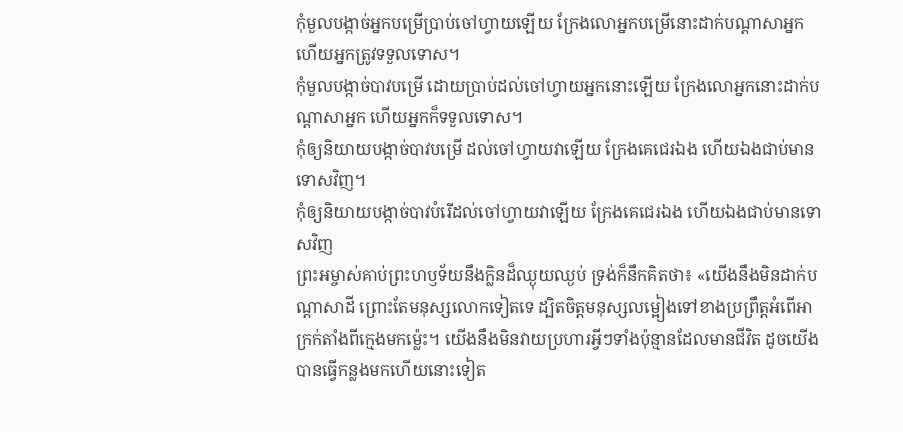កុំមួលបង្កាច់អ្នកបម្រើប្រាប់ចៅហ្វាយឡើយ ក្រែងលោអ្នកបម្រើនោះដាក់បណ្ដាសាអ្នក ហើយអ្នកត្រូវទទួលទោស។
កុំមួលបង្កាច់បាវបម្រើ ដោយប្រាប់ដល់ចៅហ្វាយអ្នកនោះឡើយ ក្រែងលោអ្នកនោះដាក់បណ្ដាសាអ្នក ហើយអ្នកក៏ទទួលទោស។
កុំឲ្យនិយាយបង្កាច់បាវបម្រើ ដល់ចៅហ្វាយវាឡើយ ក្រែងគេជេរឯង ហើយឯងជាប់មានទោសវិញ។
កុំឲ្យនិយាយបង្កាច់បាវបំរើដល់ចៅហ្វាយវាឡើយ ក្រែងគេជេរឯង ហើយឯងជាប់មានទោសវិញ
ព្រះអម្ចាស់គាប់ព្រះហឫទ័យនឹងក្លិនដ៏ឈ្ងុយឈ្ងប់ ទ្រង់ក៏នឹកគិតថា៖ «យើងនឹងមិនដាក់បណ្ដាសាដី ព្រោះតែមនុស្សលោកទៀតទេ ដ្បិតចិត្តមនុស្សលម្អៀងទៅខាងប្រព្រឹត្តអំពើអាក្រក់តាំងពីក្មេងមកម៉្លេះ។ យើងនឹងមិនវាយប្រហារអ្វីៗទាំងប៉ុន្មានដែលមានជីវិត ដូចយើងបានធ្វើកន្លងមកហើយនោះទៀត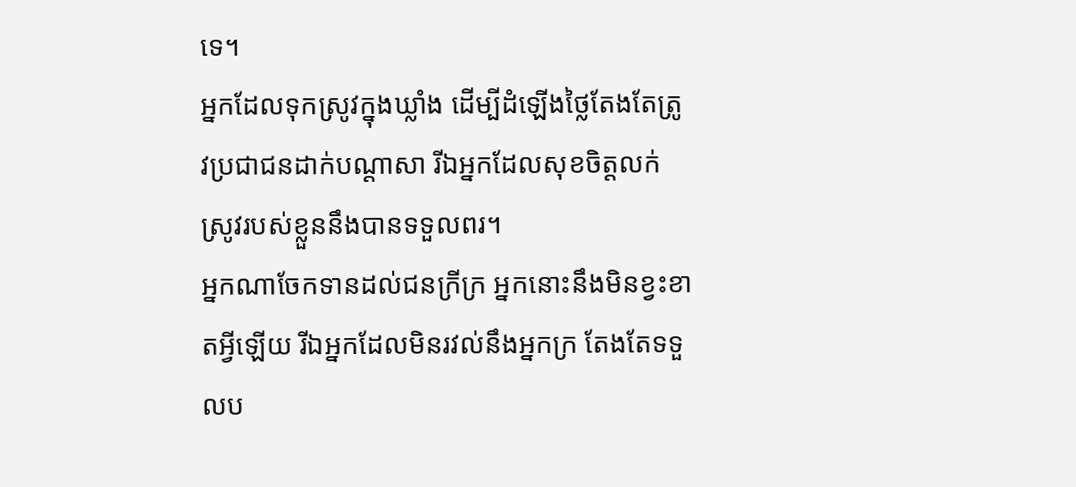ទេ។
អ្នកដែលទុកស្រូវក្នុងឃ្លាំង ដើម្បីដំឡើងថ្លៃតែងតែត្រូវប្រជាជនដាក់បណ្ដាសា រីឯអ្នកដែលសុខចិត្តលក់ស្រូវរបស់ខ្លួននឹងបានទទួលពរ។
អ្នកណាចែកទានដល់ជនក្រីក្រ អ្នកនោះនឹងមិនខ្វះខាតអ្វីឡើយ រីឯអ្នកដែលមិនរវល់នឹងអ្នកក្រ តែងតែទទួលប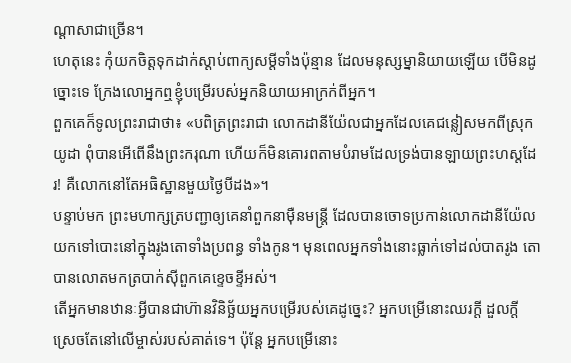ណ្ដាសាជាច្រើន។
ហេតុនេះ កុំយកចិត្តទុកដាក់ស្ដាប់ពាក្យសម្ដីទាំងប៉ុន្មាន ដែលមនុស្សម្នានិយាយឡើយ បើមិនដូច្នោះទេ ក្រែងលោអ្នកឮខ្ញុំបម្រើរបស់អ្នកនិយាយអាក្រក់ពីអ្នក។
ពួកគេក៏ទូលព្រះរាជាថា៖ «បពិត្រព្រះរាជា លោកដានីយ៉ែលជាអ្នកដែលគេជន្លៀសមកពីស្រុកយូដា ពុំបានអើពើនឹងព្រះករុណា ហើយក៏មិនគោរពតាមបំរាមដែលទ្រង់បានឡាយព្រះហស្ដដែរ! គឺលោកនៅតែអធិស្ឋានមួយថ្ងៃបីដង»។
បន្ទាប់មក ព្រះមហាក្សត្របញ្ជាឲ្យគេនាំពួកនាម៉ឺនមន្ត្រី ដែលបានចោទប្រកាន់លោកដានីយ៉ែលយកទៅបោះនៅក្នុងរូងតោទាំងប្រពន្ធ ទាំងកូន។ មុនពេលអ្នកទាំងនោះធ្លាក់ទៅដល់បាតរូង តោបានលោតមកត្របាក់ស៊ីពួកគេខ្ទេចខ្ទីអស់។
តើអ្នកមានឋានៈអ្វីបានជាហ៊ានវិនិច្ឆ័យអ្នកបម្រើរបស់គេដូច្នេះ? អ្នកបម្រើនោះឈរក្ដី ដួលក្ដី ស្រេចតែនៅលើម្ចាស់របស់គាត់ទេ។ ប៉ុន្តែ អ្នកបម្រើនោះ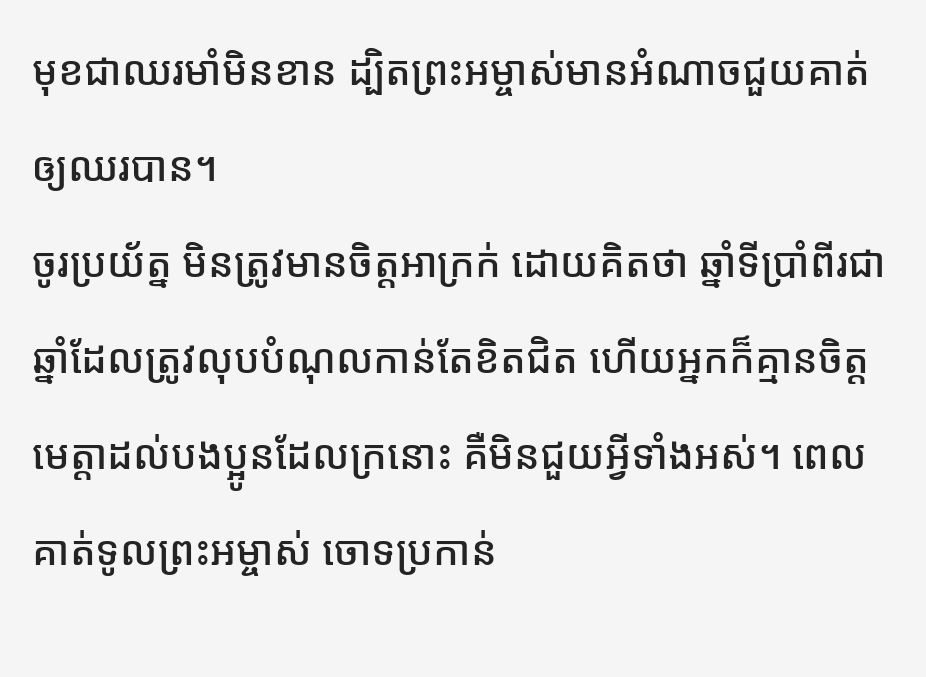មុខជាឈរមាំមិនខាន ដ្បិតព្រះអម្ចាស់មានអំណាចជួយគាត់ឲ្យឈរបាន។
ចូរប្រយ័ត្ន មិនត្រូវមានចិត្តអាក្រក់ ដោយគិតថា ឆ្នាំទីប្រាំពីរជាឆ្នាំដែលត្រូវលុបបំណុលកាន់តែខិតជិត ហើយអ្នកក៏គ្មានចិត្តមេត្តាដល់បងប្អូនដែលក្រនោះ គឺមិនជួយអ្វីទាំងអស់។ ពេលគាត់ទូលព្រះអម្ចាស់ ចោទប្រកាន់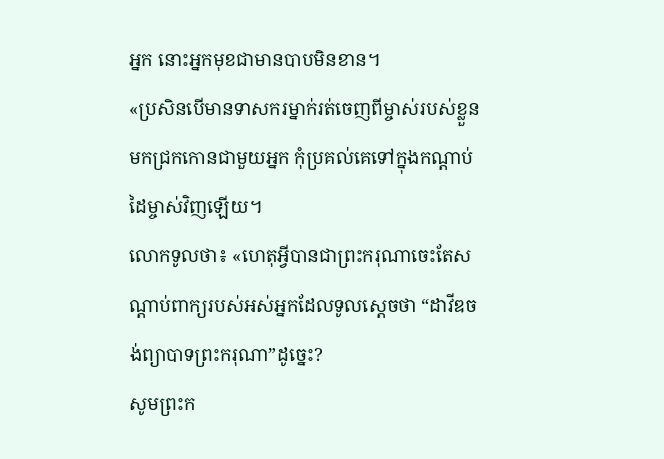អ្នក នោះអ្នកមុខជាមានបាបមិនខាន។
«ប្រសិនបើមានទាសករម្នាក់រត់ចេញពីម្ចាស់របស់ខ្លួន មកជ្រកកោនជាមួយអ្នក កុំប្រគល់គេទៅក្នុងកណ្ដាប់ដៃម្ចាស់វិញឡើយ។
លោកទូលថា៖ «ហេតុអ្វីបានជាព្រះករុណាចេះតែសណ្ដាប់ពាក្យរបស់អស់អ្នកដែលទូលស្ដេចថា “ដាវីឌចង់ព្យាបាទព្រះករុណា”ដូច្នេះ?
សូមព្រះក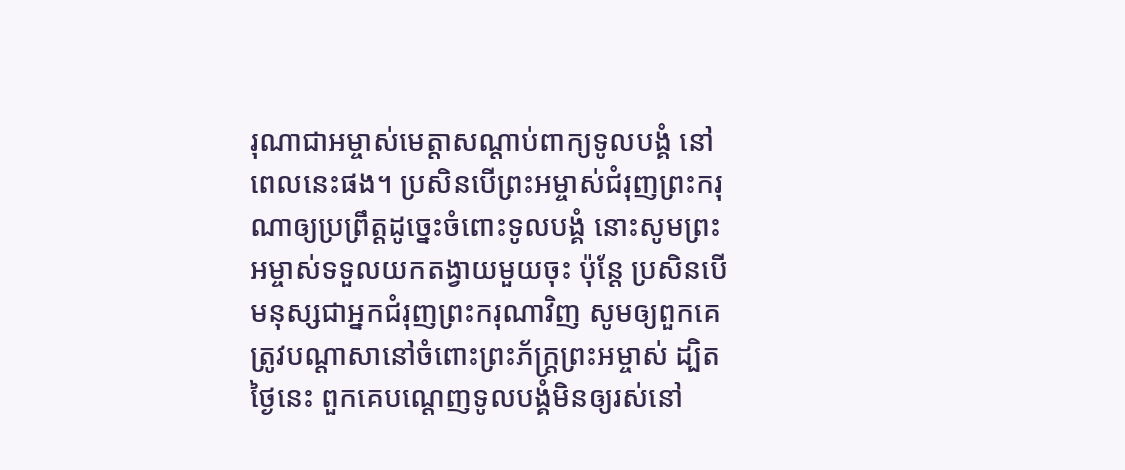រុណាជាអម្ចាស់មេត្តាសណ្ដាប់ពាក្យទូលបង្គំ នៅពេលនេះផង។ ប្រសិនបើព្រះអម្ចាស់ជំរុញព្រះករុណាឲ្យប្រព្រឹត្តដូច្នេះចំពោះទូលបង្គំ នោះសូមព្រះអម្ចាស់ទទួលយកតង្វាយមួយចុះ ប៉ុន្តែ ប្រសិនបើមនុស្សជាអ្នកជំរុញព្រះករុណាវិញ សូមឲ្យពួកគេត្រូវបណ្ដាសានៅចំពោះព្រះភ័ក្ត្រព្រះអម្ចាស់ ដ្បិតថ្ងៃនេះ ពួកគេបណ្ដេញទូលបង្គំមិនឲ្យរស់នៅ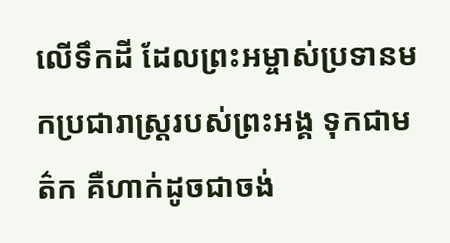លើទឹកដី ដែលព្រះអម្ចាស់ប្រទានមកប្រជារាស្ត្ររបស់ព្រះអង្គ ទុកជាមត៌ក គឺហាក់ដូចជាចង់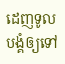ដេញទូលបង្គំឲ្យទៅ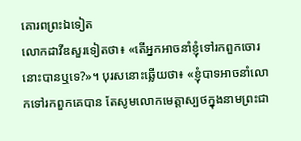គោរពព្រះឯទៀត
លោកដាវីឌសួរទៀតថា៖ «តើអ្នកអាចនាំខ្ញុំទៅរកពួកចោរនោះបានឬទេ?»។ បុរសនោះឆ្លើយថា៖ «ខ្ញុំបាទអាចនាំលោកទៅរកពួកគេបាន តែសូមលោកមេត្តាស្បថក្នុងនាមព្រះជា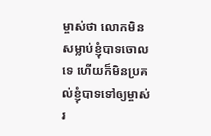ម្ចាស់ថា លោកមិនសម្លាប់ខ្ញុំបាទចោលទេ ហើយក៏មិនប្រគល់ខ្ញុំបាទទៅឲ្យម្ចាស់រ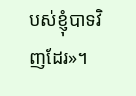បស់ខ្ញុំបាទវិញដែរ»។